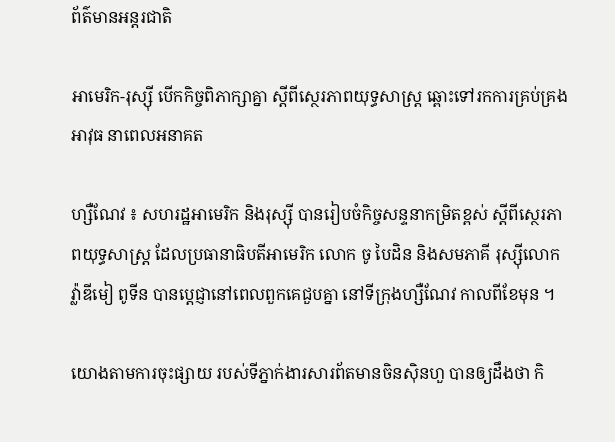ព័ត៌មានអន្តរជាតិ

អាមេរិក-រុស្ស៊ី បើកកិច្ចពិភាក្សាគ្នា ស្ដីពីស្ថេរភាពយុទ្ធសាស្រ្ត ឆ្ពោះទៅរកការគ្រប់គ្រង អាវុធ នាពេលអនាគត

ហ្សឺណែវ ៖ សហរដ្ឋអាមេរិក និងរុស្ស៊ី បានរៀបចំកិច្ចសន្ទនាកម្រិតខ្ពស់ ស្តីពីស្ថេរភាពយុទ្ធសាស្ត្រ ដែលប្រធានាធិបតីអាមេរិក លោក ចូ បៃដិន និងសមភាគី រុស្ស៊ីលោក វ្ល៉ាឌីមៀ ពូទីន បានប្តេជ្ញានៅពេលពួកគេជួបគ្នា នៅទីក្រុងហ្សឺណែវ កាលពីខែមុន ។

យោងតាមការចុះផ្សាយ របស់ទីភ្នាក់ងារសារព័តមានចិនស៊ិនហួ បានឲ្យដឹងថា កិ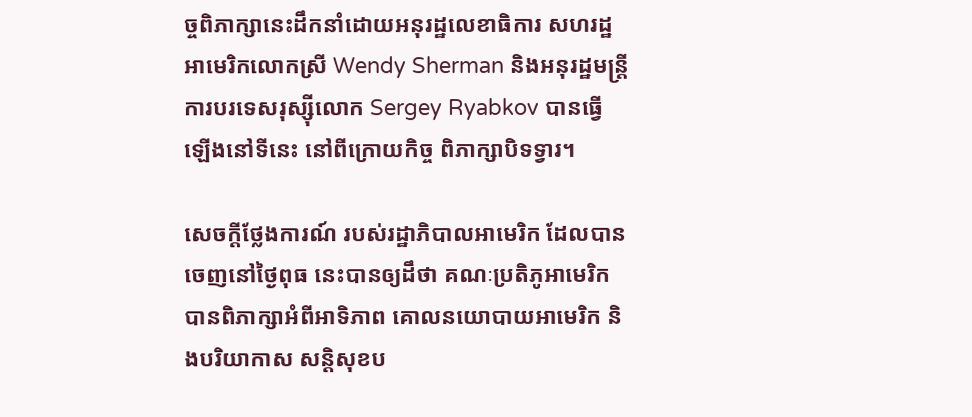ច្ចពិភាក្សានេះដឹកនាំដោយអនុរដ្ឋលេខាធិការ សហរដ្ឋអាមេរិកលោកស្រី Wendy Sherman និងអនុរដ្ឋមន្រ្តីការបរទេសរុស្ស៊ីលោក Sergey Ryabkov បានធ្វើឡើងនៅទីនេះ នៅពីក្រោយកិច្ច ពិភាក្សាបិទទ្វារ។

សេចក្តីថ្លែងការណ៍ របស់រដ្ឋាភិបាលអាមេរិក ដែលបានចេញនៅថ្ងៃពុធ នេះបានឲ្យដឹថា គណៈប្រតិភូអាមេរិក បានពិភាក្សាអំពីអាទិភាព គោលនយោបាយអាមេរិក និងបរិយាកាស សន្តិសុខប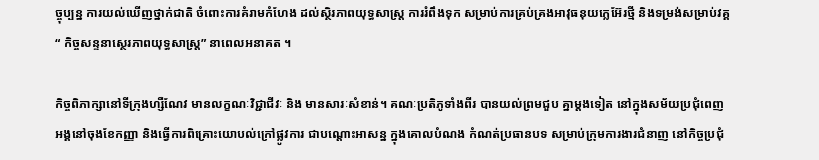ច្ចុប្បន្ន ការយល់ឃើញថ្នាក់ជាតិ ចំពោះការគំរាមកំហែង ដល់ស្ថិរភាពយុទ្ធសាស្ត្រ ការរំពឹងទុក សម្រាប់ការគ្រប់គ្រងអាវុធនុយក្លេអ៊ែរថ្មី និងទម្រង់សម្រាប់វគ្គ“ កិច្ចសន្ទនាស្ថេរភាពយុទ្ធសាស្ត្រ” នាពេលអនាគត ។

កិច្ចពិភាក្សានៅទីក្រុងហ្សឺណែវ មានលក្ខណៈវិជ្ជាជីវៈ និង មានសារៈសំខាន់។ គណៈប្រតិភូទាំងពីរ បានយល់ព្រមជួប គ្នាម្តងទៀត នៅក្នុងសម័យប្រជុំពេញ អង្គនៅចុងខែកញ្ញា និងធ្វើការពិគ្រោះយោបល់ក្រៅផ្លូវការ ជាបណ្តោះអាសន្ន ក្នុងគោលបំណង កំណត់ប្រធានបទ សម្រាប់ក្រុមការងារជំនាញ នៅកិច្ចប្រជុំ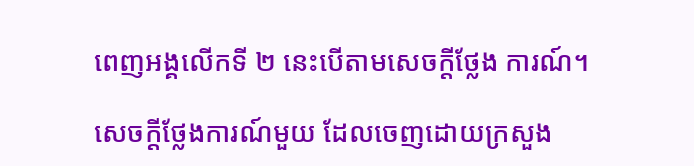ពេញអង្គលើកទី ២ នេះបើតាមសេចក្តីថ្លែង ការណ៍។

សេចក្តីថ្លែងការណ៍មួយ ដែលចេញដោយក្រសួង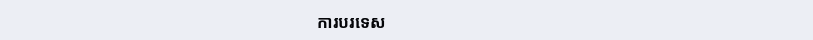ការបរទេស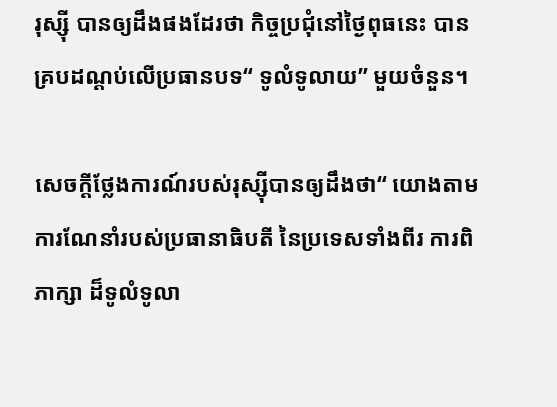រុស្ស៊ី បានឲ្យដឹងផងដែរថា កិច្ចប្រជុំនៅថ្ងៃពុធនេះ បានគ្របដណ្តប់លើប្រធានបទ“ ទូលំទូលាយ” មួយចំនួន។

សេចក្តីថ្លែងការណ៍របស់រុស្ស៊ីបានឲ្យដឹងថា“ យោងតាមការណែនាំរបស់ប្រធានាធិបតី នៃប្រទេសទាំងពីរ ការពិភាក្សា ដ៏ទូលំទូលា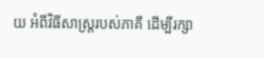យ អំពីវិធីសាស្រ្តរបស់ភាគី ដើម្បីរក្សា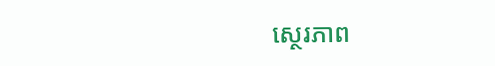ស្ថេរភាព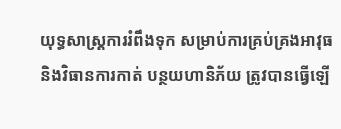យុទ្ធសាស្ត្រការរំពឹងទុក សម្រាប់ការគ្រប់គ្រងអាវុធ និងវិធានការកាត់ បន្ថយហានិភ័យ ត្រូវបានធ្វើឡើ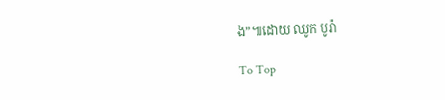ង”៕ដោយ ឈូក បូរ៉ា

To Top